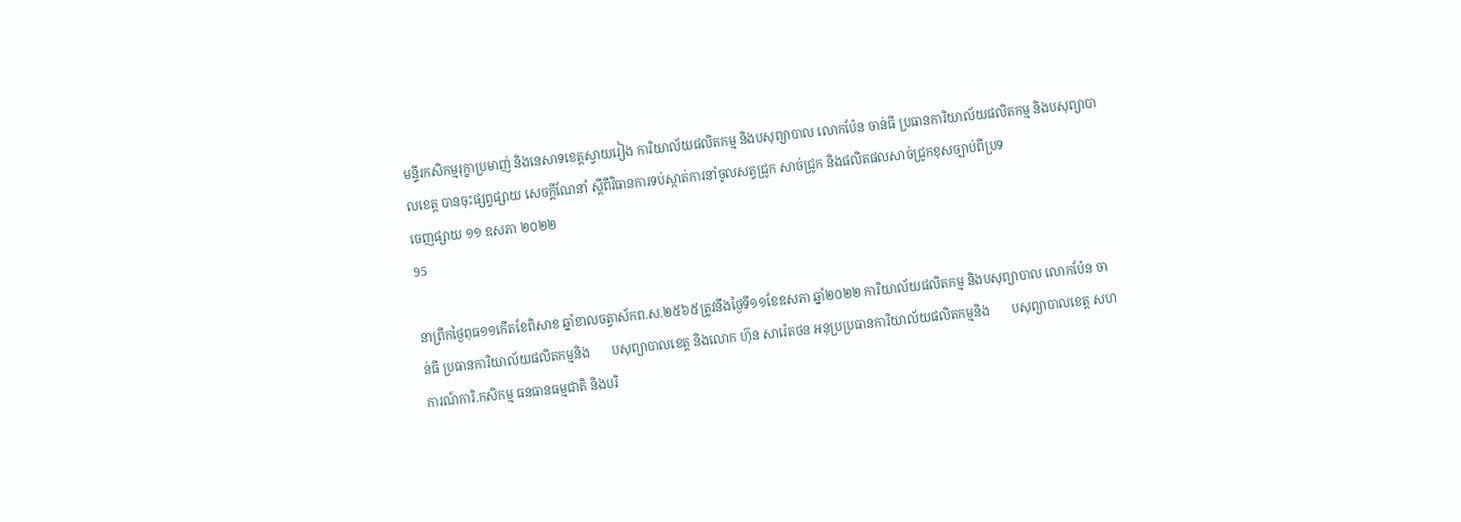មន្ទីរកសិកម្មរុក្ខាប្រមាញ់ និងនេសាទខេត្តស្វាយរៀង ការិយាល័យផលិតកម្ម និងបសុព្យាបាល លោកប៉ែន ចាន់ធី ប្រធានការិយាល័យផលិតកម្ម និងបសុព្យាបាលខេត្ត បានចុះផ្សព្វផ្សាយ សេចក្តីណែនាំ ស្តីពីវិធានការទប់ស្កាត់ការនាំចូលសត្វជ្រូក សាច់ជ្រូក និងផលិតផលសាច់ជ្រូកខុសច្បាប់ពីប្រទ
ចេញផ្សាយ ១១ ឧសភា ២០២២
95

នាព្រឹកថ្ងៃពុធ១១កើតខែពិសាខ ឆ្នាំខាលចត្វាស័កព.ស.២៥៦៥ត្រូវនឹងថ្ងៃទី១១ខែឧសភា ឆ្នាំ២០២២ ការិយាល័យផលិតកម្ម និងបសុព្យាបាល លោកប៉ែន ចាន់ធី ប្រធានការិយាល័យផលិតកម្មនិង       បសុព្យាបាលខេត្ត និងលោក ហ៊ុន សារ៉េតថន អនុប្រប្រធានការិយាល័យផលិតកម្មនិង       បសុព្យាបាលខេត្ត សហការណ៍ការិ.កសិកម្ម ធនធានធម្មជាតិ និងបរិ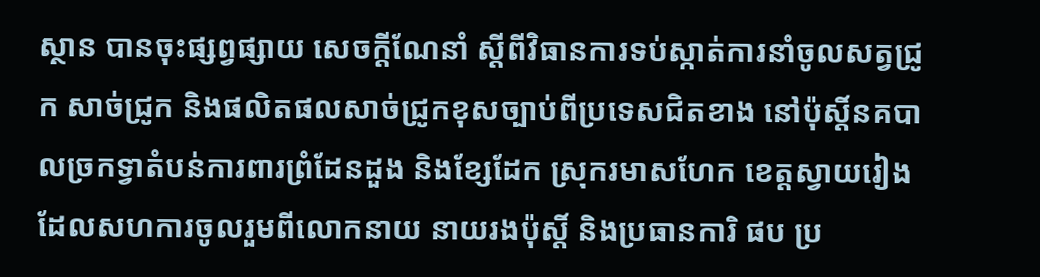ស្ថាន បានចុះផ្សព្វផ្សាយ សេចក្តីណែនាំ ស្តីពីវិធានការទប់ស្កាត់ការនាំចូលសត្វជ្រូក សាច់ជ្រូក និងផលិតផលសាច់ជ្រូកខុសច្បាប់ពីប្រទេសជិតខាង នៅប៉ុស្តិ៍នគបាលច្រកទ្វាតំបន់ការពារព្រំដែនដួង និងខ្សែដែក ស្រុករមាសហែក ខេត្តស្វាយរៀង ដែលសហការចូលរួមពីលោកនាយ នាយរងប៉ុស្តិ៍ និងប្រធានការិ ផប ប្រ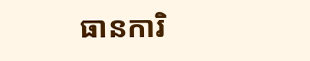ធានការិ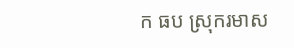ក ធប ស្រុករមាស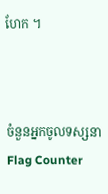ហែក ។



ចំនួនអ្នកចូលទស្សនា
Flag Counter